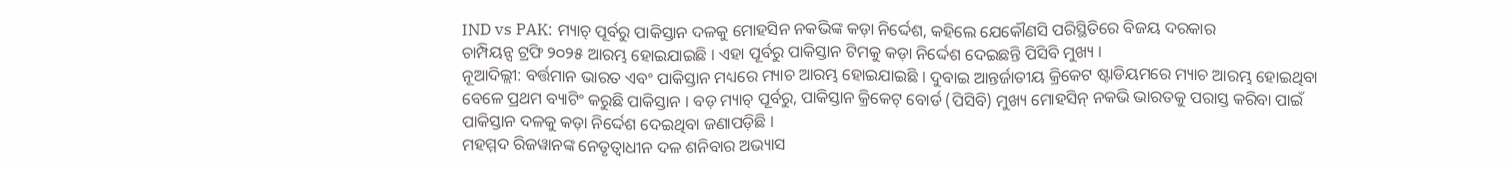IND vs PAK: ମ୍ୟାଚ୍ ପୂର୍ବରୁ ପାକିସ୍ତାନ ଦଳକୁ ମୋହସିନ ନକଭିଙ୍କ କଡ଼ା ନିର୍ଦ୍ଦେଶ, କହିଲେ ଯେକୌଣସି ପରିସ୍ଥିତିରେ ବିଜୟ ଦରକାର
ଚାମ୍ପିୟନ୍ସ ଟ୍ରଫି ୨୦୨୫ ଆରମ୍ଭ ହୋଇଯାଇଛି । ଏହା ପୂର୍ବରୁ ପାକିସ୍ତାନ ଟିମକୁ କଡ଼ା ନିର୍ଦ୍ଦେଶ ଦେଇଛନ୍ତି ପିସିବି ମୁଖ୍ୟ ।
ନୂଆଦିଲ୍ଲୀ: ବର୍ତ୍ତମାନ ଭାରତ ଏବଂ ପାକିସ୍ତାନ ମଧ୍ୟରେ ମ୍ୟାଚ ଆରମ୍ଭ ହୋଇଯାଇଛି । ଦୁବାଇ ଆନ୍ତର୍ଜାତୀୟ କ୍ରିକେଟ ଷ୍ଟାଡିୟମରେ ମ୍ୟାଚ ଆରମ୍ଭ ହୋଇଥିବା ବେଳେ ପ୍ରଥମ ବ୍ୟାଟିଂ କରୁଛି ପାକିସ୍ତାନ । ବଡ଼ ମ୍ୟାଚ୍ ପୂର୍ବରୁ, ପାକିସ୍ତାନ କ୍ରିକେଟ୍ ବୋର୍ଡ (ପିସିବି) ମୁଖ୍ୟ ମୋହସିନ୍ ନକଭି ଭାରତକୁ ପରାସ୍ତ କରିବା ପାଇଁ ପାକିସ୍ତାନ ଦଳକୁ କଡ଼ା ନିର୍ଦ୍ଦେଶ ଦେଇଥିବା ଜଣାପଡ଼ିଛି ।
ମହମ୍ମଦ ରିଜୱାନଙ୍କ ନେତୃତ୍ୱାଧୀନ ଦଳ ଶନିବାର ଅଭ୍ୟାସ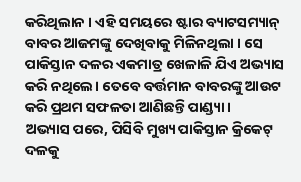କରିଥିଲାନ । ଏହି ସମୟରେ ଷ୍ଟାର ବ୍ୟାଟସମ୍ୟାନ୍ ବାବର ଆଜମଙ୍କୁ ଦେଖିବାକୁ ମିଳିନଥିଲା । ସେ ପାକିସ୍ତାନ ଦଳର ଏକମାତ୍ର ଖେଳାଳି ଯିଏ ଅଭ୍ୟାସ କରି ନଥିଲେ। ତେବେ ବର୍ତ୍ତମାନ ବାବରଙ୍କୁ ଆଉଟ କରି ପ୍ରଥମ ସଫଳତା ଆଣିଛନ୍ତି ପାଣ୍ଡ୍ୟା ।
ଅଭ୍ୟାସ ପରେ, ପିସିବି ମୁଖ୍ୟ ପାକିସ୍ତାନ କ୍ରିକେଟ୍ ଦଳକୁ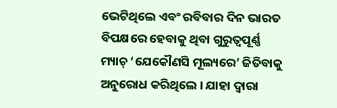ଭେଟିଥିଲେ ଏବଂ ରବିବାର ଦିନ ଭାରତ ବିପକ୍ଷରେ ହେବାକୁ ଥିବା ଗୁରୁତ୍ୱପୂର୍ଣ୍ଣ ମ୍ୟାଚ୍ ‘ଯେକୌଣସି ମୂଲ୍ୟରେ’ ଜିତିବାକୁ ଅନୁରୋଧ କରିଥିଲେ । ଯାହା ଦ୍ଵାରା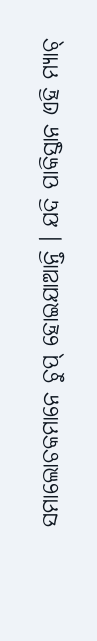ସମାଲୋଚକମାନେ ଚୁପ୍ ହୋଇଯାଆନ୍ତି । ଯଦି ପାକିସ୍ତାନ ଏହି ମ୍ୟାଚ୍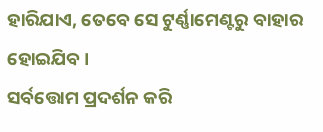ହାରିଯାଏ, ତେବେ ସେ ଟୁର୍ଣ୍ଣାମେଣ୍ଟରୁ ବାହାର ହୋଇଯିବ ।
ସର୍ବତ୍ତୋମ ପ୍ରଦର୍ଶନ କରି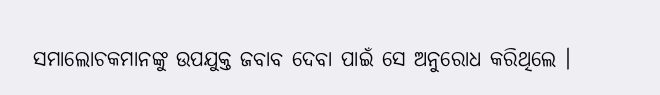ସମାଲୋଚକମାନଙ୍କୁ ଉପଯୁକ୍ତ ଜବାବ ଦେବା ପାଇଁ ସେ ଅନୁରୋଧ କରିଥିଲେ ।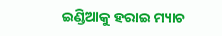ଇଣ୍ଡିଆକୁ ହରାଇ ମ୍ୟାଚ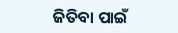ଜିତିବା ପାଇଁ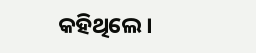କହିଥିଲେ ।